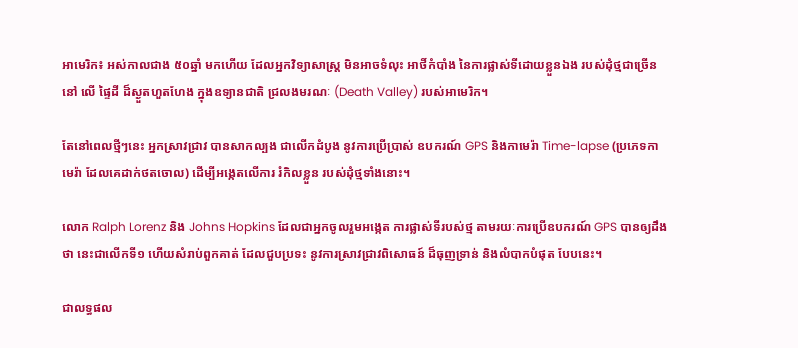អាមេរិក៖ អស់កាលជាង ៥០ឆ្នាំ មកហើយ ដែលអ្នកវិទ្យាសាស្ត្រ មិនអាចទំលុះ អាថិ៍កំបាំង នៃការផ្លាស់ទីដោយខ្លួនឯង របស់ដុំថ្មជាច្រើន នៅ លើ ផ្ទៃដី ដ៏ស្ងួតហួតហែង ក្នុងឧទ្យានជាតិ ជ្រលងមរណៈ (Death Valley) របស់អាមេរិក។

តែនៅពេលថ្មីៗនេះ អ្នកស្រាវជ្រាវ បានសាកល្បង ជាលើកដំបូង នូវការប្រើប្រាស់ ឧបករណ៍ GPS និងកាមេរ៉ា Time-lapse (ប្រភេទកាមេរ៉ា ដែលគេដាក់ថតចោល) ដើម្បីអង្កេតលើការ រំកិលខ្លួន របស់ដុំថ្មទាំងនោះ។

លោក Ralph Lorenz និង Johns Hopkins ដែលជាអ្នកចូលរួមអង្កេត ការផ្លាស់ទីរបស់ថ្ម តាមរយៈការប្រើឧបករណ៍ GPS បានឲ្យដឹងថា នេះជាលើកទី១ ហើយសំរាប់ពួកគាត់ ដែលជួបប្រទះ នូវការស្រាវជ្រាវពិសោធន៍ ដ៏ធុញទ្រាន់ និងលំបាកបំផុត បែបនេះ។

ជាលទ្ធផល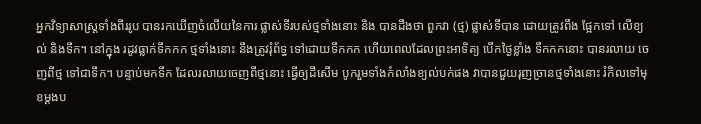អ្នកវិទ្យាសាស្រ្តទាំងពីររូប បានរកឃើញចំលើយនៃការ ផ្លាស់ទីរបស់ថ្មទាំងនោះ និង បានដឹងថា ពួកវា (ថ្ម) ផ្លាស់ទីបាន ដោយត្រូវពឹង ផ្អែកទៅ លើខ្យល់ និងទឹក។ នៅក្នុង រដូវធ្លាក់ទឹកកក ថ្មទាំងនោះ នឹងត្រូវរុំព័ទ្ធ ទៅដោយទឹកកក ហើយពេលដែលព្រះអាទិត្យ បើកថ្ងៃខ្លាំង ទឹកកកនោះ បានរលាយ ចេញពីថ្ម ទៅជាទឹក។ បន្ទាប់មកទឹក ដែលរលាយចេញពីថ្មនោះ ធ្វើឲ្យដីសើម បូករួមទាំងកំលាំងខ្យល់បក់ផង វាបានជួយរុញច្រានថ្មទាំងនោះ រំកិលទៅមុខម្ដងប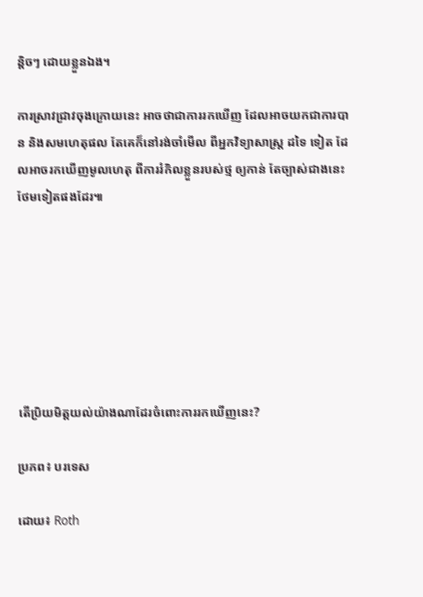ន្តិចៗ ដោយខ្លួនឯង។

ការស្រាវជ្រាវចុងក្រោយនេះ អាចថាជាការរកឃើញ ដែលអាចយកជាការបាន និងសមហេតុផល តែគេក៏នៅរង់ចាំមើល ពីអ្នកវិទ្យាសាស្ត្រ ដទៃ ទៀត ដែលអាចរកឃើញមូលហេតុ ពីការរំកិលខ្លួនរបស់ថ្ម ឲ្យកាន់ តែច្បាស់ជាងនេះ ថែមទៀតផងដែរ៕







តើប្រិយមិត្តយល់យ៉ាងណាដែរចំពោះការរកឃើញនេះ?

ប្រភព៖ បរទេស

ដោយ៖ Roth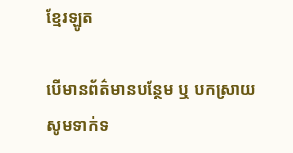ខ្មែរឡូត

បើមានព័ត៌មានបន្ថែម ឬ បកស្រាយសូមទាក់ទ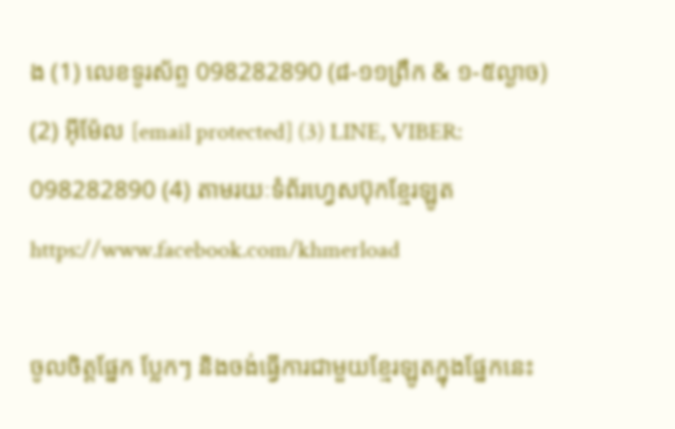ង (1) លេខទូរស័ព្ទ 098282890 (៨-១១ព្រឹក & ១-៥ល្ងាច) (2) អ៊ីម៉ែល [email protected] (3) LINE, VIBER: 098282890 (4) តាមរយៈទំព័រហ្វេសប៊ុកខ្មែរឡូត https://www.facebook.com/khmerload

ចូលចិត្តផ្នែក ប្លែកៗ និងចង់ធ្វើការជាមួយខ្មែរឡូតក្នុងផ្នែកនេះ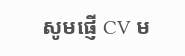សូមផ្ញើ CV ម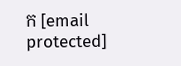ក [email protected]